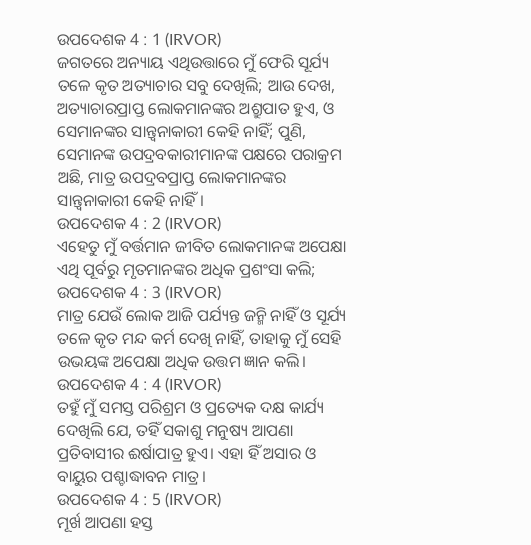ଉପଦେଶକ 4 : 1 (IRVOR)
ଜଗତରେ ଅନ୍ୟାୟ ଏଥିଉତ୍ତାରେ ମୁଁ ଫେରି ସୂର୍ଯ୍ୟ ତଳେ କୃତ ଅତ୍ୟାଚାର ସବୁ ଦେଖିଲି; ଆଉ ଦେଖ, ଅତ୍ୟାଚାରପ୍ରାପ୍ତ ଲୋକମାନଙ୍କର ଅଶ୍ରୁପାତ ହୁଏ, ଓ ସେମାନଙ୍କର ସାନ୍ତ୍ୱନାକାରୀ କେହି ନାହିଁ; ପୁଣି, ସେମାନଙ୍କ ଉପଦ୍ରବକାରୀମାନଙ୍କ ପକ୍ଷରେ ପରାକ୍ରମ ଅଛି, ମାତ୍ର ଉପଦ୍ରବପ୍ରାପ୍ତ ଲୋକମାନଙ୍କର ସାନ୍ତ୍ୱନାକାରୀ କେହି ନାହିଁ।
ଉପଦେଶକ 4 : 2 (IRVOR)
ଏହେତୁ ମୁଁ ବର୍ତ୍ତମାନ ଜୀବିତ ଲୋକମାନଙ୍କ ଅପେକ୍ଷା ଏଥି ପୂର୍ବରୁ ମୃତମାନଙ୍କର ଅଧିକ ପ୍ରଶଂସା କଲି;
ଉପଦେଶକ 4 : 3 (IRVOR)
ମାତ୍ର ଯେଉଁ ଲୋକ ଆଜି ପର୍ଯ୍ୟନ୍ତ ଜନ୍ମି ନାହିଁ ଓ ସୂର୍ଯ୍ୟ ତଳେ କୃତ ମନ୍ଦ କର୍ମ ଦେଖି ନାହିଁ, ତାହାକୁ ମୁଁ ସେହି ଉଭୟଙ୍କ ଅପେକ୍ଷା ଅଧିକ ଉତ୍ତମ ଜ୍ଞାନ କଲି।
ଉପଦେଶକ 4 : 4 (IRVOR)
ତହୁଁ ମୁଁ ସମସ୍ତ ପରିଶ୍ରମ ଓ ପ୍ରତ୍ୟେକ ଦକ୍ଷ କାର୍ଯ୍ୟ ଦେଖିଲି ଯେ, ତହିଁ ସକାଶୁ ମନୁଷ୍ୟ ଆପଣା ପ୍ରତିବାସୀର ଈର୍ଷାପାତ୍ର ହୁଏ। ଏହା ହିଁ ଅସାର ଓ ବାୟୁର ପଶ୍ଚାଦ୍ଧାବନ ମାତ୍ର।
ଉପଦେଶକ 4 : 5 (IRVOR)
ମୂର୍ଖ ଆପଣା ହସ୍ତ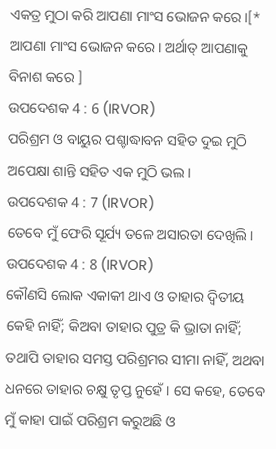ଏକତ୍ର ମୁଠା କରି ଆପଣା ମାଂସ ଭୋଜନ କରେ।[* ଆପଣା ମାଂସ ଭୋଜନ କରେ। ଅର୍ଥାତ୍ ଆପଣାକୁ ବିନାଶ କରେ ]
ଉପଦେଶକ 4 : 6 (IRVOR)
ପରିଶ୍ରମ ଓ ବାୟୁର ପଶ୍ଚାଦ୍ଧାବନ ସହିତ ଦୁଇ ମୁଠି ଅପେକ୍ଷା ଶାନ୍ତି ସହିତ ଏକ ମୁଠି ଭଲ।
ଉପଦେଶକ 4 : 7 (IRVOR)
ତେବେ ମୁଁ ଫେରି ସୂର୍ଯ୍ୟ ତଳେ ଅସାରତା ଦେଖିଲି।
ଉପଦେଶକ 4 : 8 (IRVOR)
କୌଣସି ଲୋକ ଏକାକୀ ଥାଏ ଓ ତାହାର ଦ୍ୱିତୀୟ କେହି ନାହିଁ; କିଅବା ତାହାର ପୁତ୍ର କି ଭ୍ରାତା ନାହିଁ; ତଥାପି ତାହାର ସମସ୍ତ ପରିଶ୍ରମର ସୀମା ନାହିଁ, ଅଥବା ଧନରେ ତାହାର ଚକ୍ଷୁ ତୃପ୍ତ ନୁହେଁ। ସେ କହେ, ତେବେ ମୁଁ କାହା ପାଇଁ ପରିଶ୍ରମ କରୁଅଛି ଓ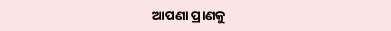ଆପଣା ପ୍ରାଣକୁ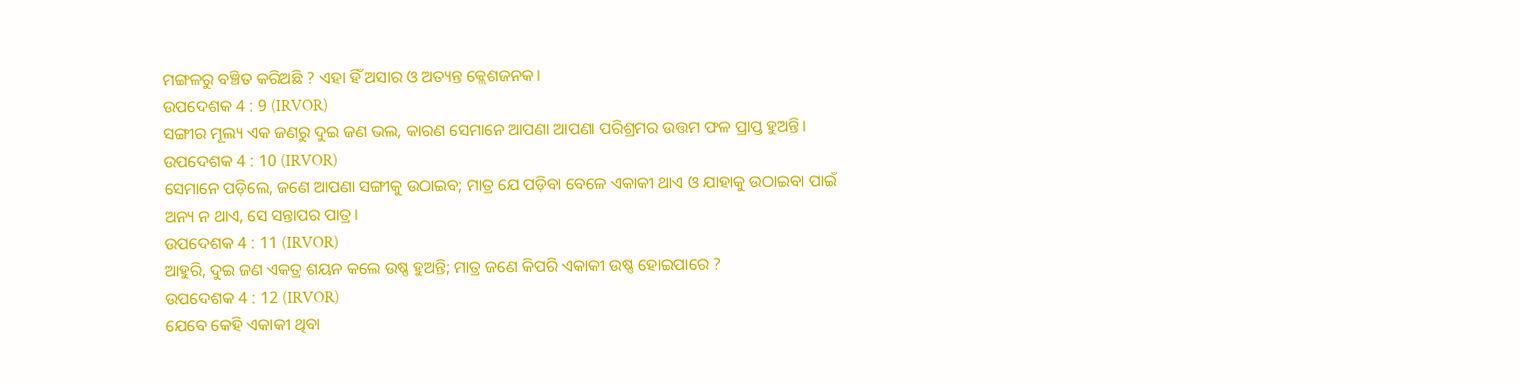ମଙ୍ଗଳରୁ ବଞ୍ଚିତ କରିଅଛି ? ଏହା ହିଁ ଅସାର ଓ ଅତ୍ୟନ୍ତ କ୍ଲେଶଜନକ।
ଉପଦେଶକ 4 : 9 (IRVOR)
ସଙ୍ଗୀର ମୂଲ୍ୟ ଏକ ଜଣରୁ ଦୁଇ ଜଣ ଭଲ, କାରଣ ସେମାନେ ଆପଣା ଆପଣା ପରିଶ୍ରମର ଉତ୍ତମ ଫଳ ପ୍ରାପ୍ତ ହୁଅନ୍ତି।
ଉପଦେଶକ 4 : 10 (IRVOR)
ସେମାନେ ପଡ଼ିଲେ, ଜଣେ ଆପଣା ସଙ୍ଗୀକୁ ଉଠାଇବ; ମାତ୍ର ଯେ ପଡ଼ିବା ବେଳେ ଏକାକୀ ଥାଏ ଓ ଯାହାକୁ ଉଠାଇବା ପାଇଁ ଅନ୍ୟ ନ ଥାଏ, ସେ ସନ୍ତାପର ପାତ୍ର।
ଉପଦେଶକ 4 : 11 (IRVOR)
ଆହୁରି, ଦୁଇ ଜଣ ଏକତ୍ର ଶୟନ କଲେ ଉଷ୍ଣ ହୁଅନ୍ତି; ମାତ୍ର ଜଣେ କିପରି ଏକାକୀ ଉଷ୍ଣ ହୋଇପାରେ ?
ଉପଦେଶକ 4 : 12 (IRVOR)
ଯେବେ କେହି ଏକାକୀ ଥିବା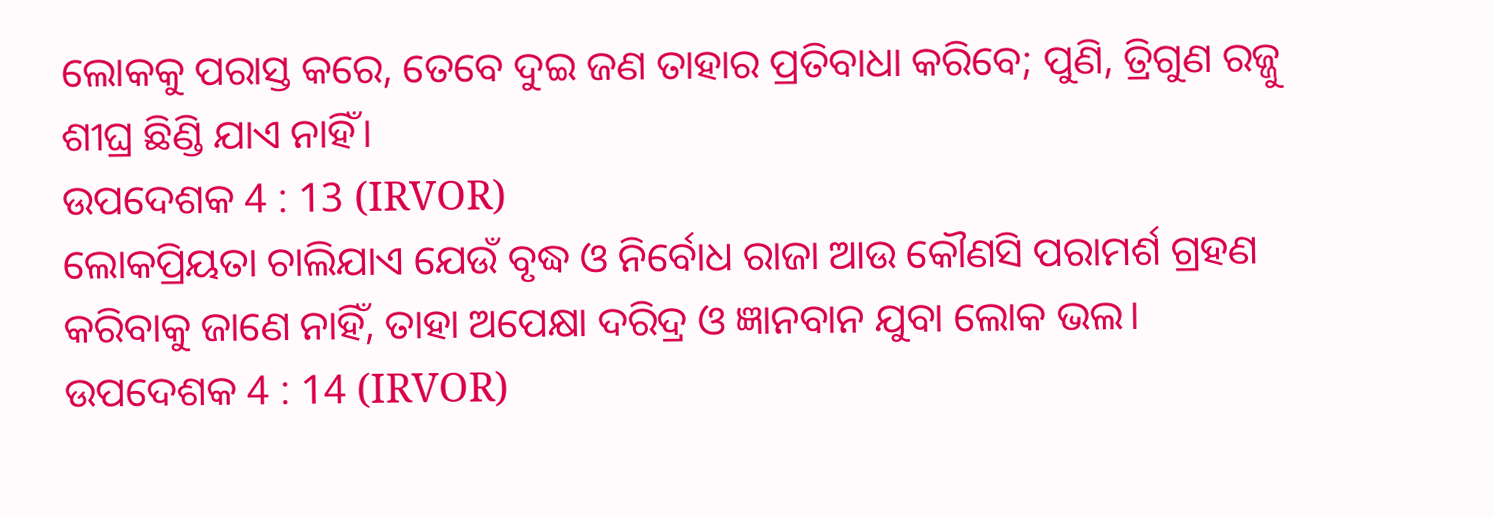ଲୋକକୁ ପରାସ୍ତ କରେ, ତେବେ ଦୁଇ ଜଣ ତାହାର ପ୍ରତିବାଧା କରିବେ; ପୁଣି, ତ୍ରିଗୁଣ ରଜ୍ଜୁ ଶୀଘ୍ର ଛିଣ୍ଡି ଯାଏ ନାହିଁ।
ଉପଦେଶକ 4 : 13 (IRVOR)
ଲୋକପ୍ରିୟତା ଚାଲିଯାଏ ଯେଉଁ ବୃଦ୍ଧ ଓ ନିର୍ବୋଧ ରାଜା ଆଉ କୌଣସି ପରାମର୍ଶ ଗ୍ରହଣ କରିବାକୁ ଜାଣେ ନାହିଁ, ତାହା ଅପେକ୍ଷା ଦରିଦ୍ର ଓ ଜ୍ଞାନବାନ ଯୁବା ଲୋକ ଭଲ।
ଉପଦେଶକ 4 : 14 (IRVOR)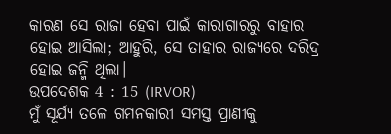କାରଣ ସେ ରାଜା ହେବା ପାଇଁ କାରାଗାରରୁ ବାହାର ହୋଇ ଆସିଲା; ଆହୁରି, ସେ ତାହାର ରାଜ୍ୟରେ ଦରିଦ୍ର ହୋଇ ଜନ୍ମି ଥିଲା।
ଉପଦେଶକ 4 : 15 (IRVOR)
ମୁଁ ସୂର୍ଯ୍ୟ ତଳେ ଗମନକାରୀ ସମସ୍ତ ପ୍ରାଣୀକୁ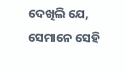ଦେଖିଲି ଯେ, ସେମାନେ ସେହି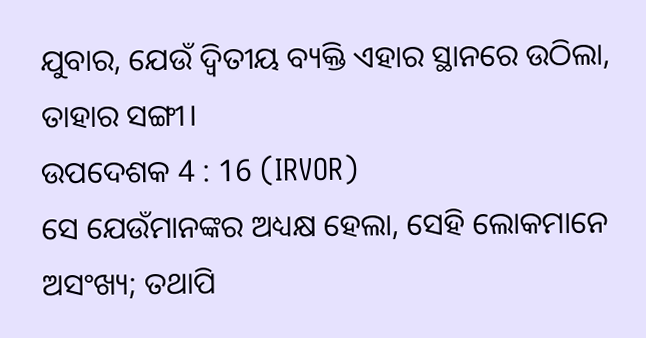ଯୁବାର, ଯେଉଁ ଦ୍ୱିତୀୟ ବ୍ୟକ୍ତି ଏହାର ସ୍ଥାନରେ ଉଠିଲା, ତାହାର ସଙ୍ଗୀ।
ଉପଦେଶକ 4 : 16 (IRVOR)
ସେ ଯେଉଁମାନଙ୍କର ଅଧ୍ୟକ୍ଷ ହେଲା, ସେହି ଲୋକମାନେ ଅସଂଖ୍ୟ; ତଥାପି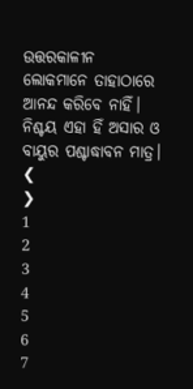ଉତ୍ତରକାଳୀନ ଲୋକମାନେ ତାହାଠାରେ ଆନନ୍ଦ କରିବେ ନାହିଁ। ନିଶ୍ଚୟ ଏହା ହିଁ ଅସାର ଓ ବାୟୁର ପଶ୍ଚାଦ୍ଧାବନ ମାତ୍ର।
❮
❯
1
2
3
4
5
6
7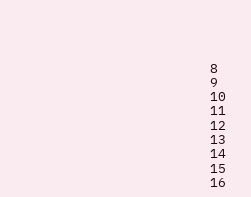8
9
10
11
12
13
14
15
16